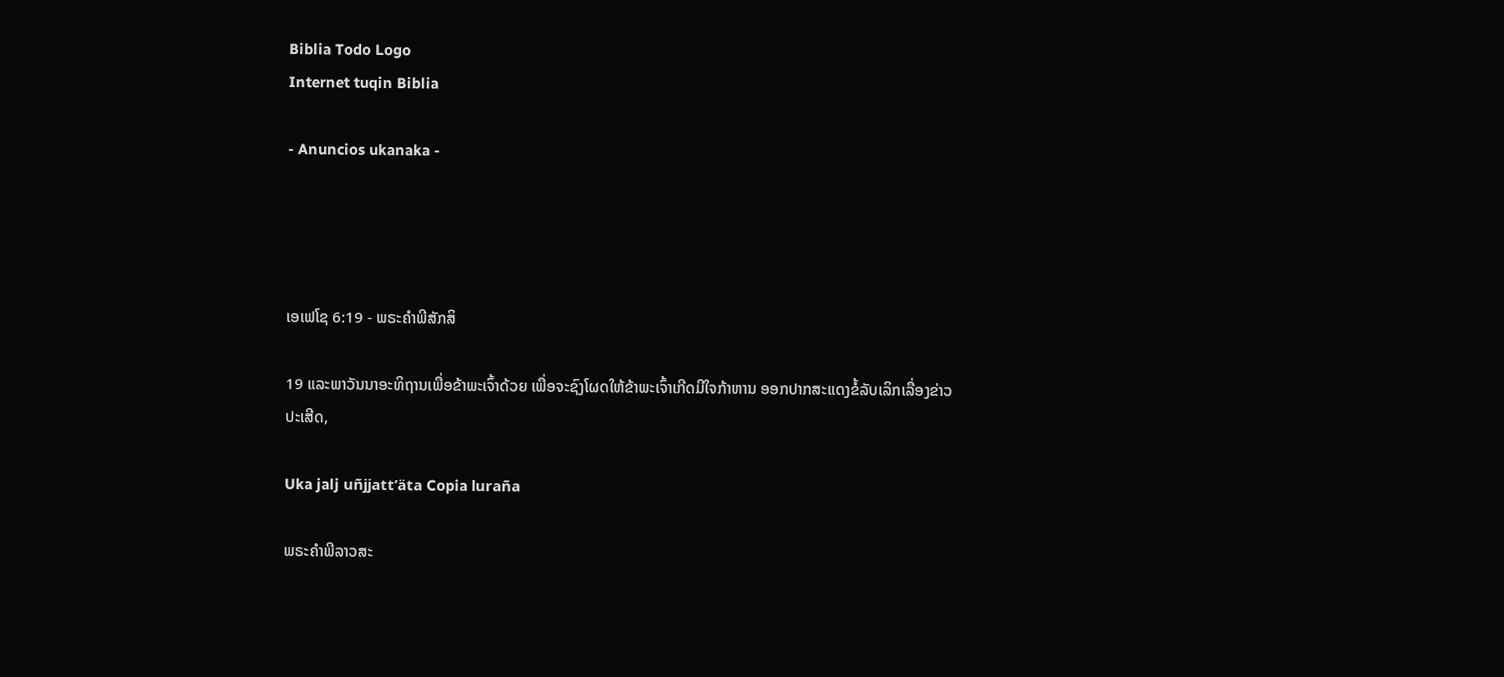Biblia Todo Logo
Internet tuqin Biblia

- Anuncios ukanaka -




ເອເຟໂຊ 6:19 - ພຣະຄຳພີສັກສິ

19 ແລະພາວັນນາອະທິຖານເພື່ອຂ້າພະເຈົ້າດ້ວຍ ເພື່ອຈະຊົງໂຜດໃຫ້ຂ້າພະເຈົ້າເກີດມີໃຈກ້າຫານ ອອກປາກສະແດງຂໍ້ລັບເລິກເລື່ອງຂ່າວປະເສີດ,

Uka jalj uñjjattʼäta Copia luraña

ພຣະຄຳພີລາວສະ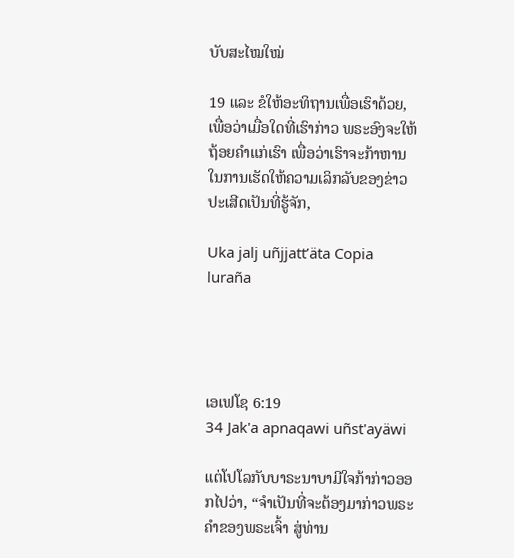ບັບສະໄໝໃໝ່

19 ແລະ ຂໍໃຫ້ອະທິຖານເພື່ອເຮົາດ້ວຍ, ເພື່ອວ່າເມື່ອໃດທີ່ເຮົາກ່າວ ພຣະອົງຈະໃຫ້ຖ້ອຍຄຳແກ່ເຮົາ ເພື່ອວ່າເຮົາຈະກ້າຫານໃນການເຮັດໃຫ້ຄວາມເລິກລັບຂອງຂ່າວປະເສີດເປັນທີ່ຮູ້ຈັກ,

Uka jalj uñjjattʼäta Copia luraña




ເອເຟໂຊ 6:19
34 Jak'a apnaqawi uñst'ayäwi

ແຕ່ໂປໂລກັບບາຣະນາບາມີໃຈກ້າກ່າວອອກໄປວ່າ, “ຈຳເປັນທີ່ຈະຕ້ອງມາກ່າວພຣະຄຳຂອງພຣະເຈົ້າ ສູ່ທ່ານ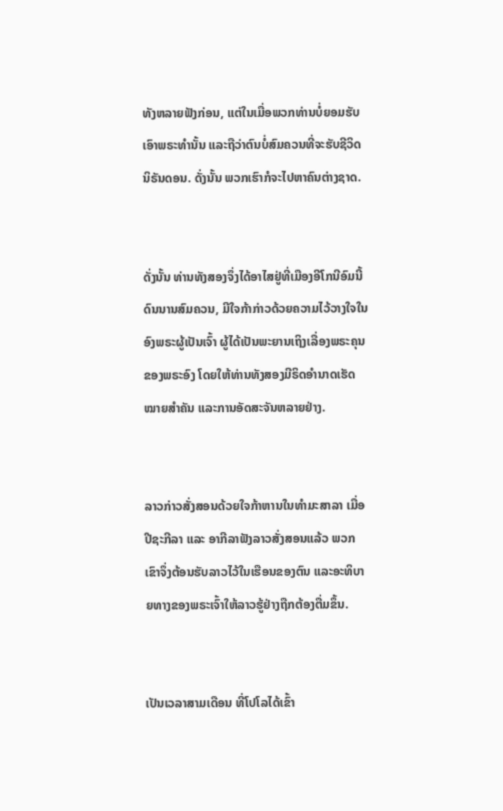ທັງຫລາຍຟັງກ່ອນ, ແຕ່ໃນເມື່ອພວກທ່ານບໍ່ຍອມຮັບເອົາພຣະທຳນັ້ນ ແລະຖືວ່າຕົນບໍ່ສົມຄວນທີ່ຈະຮັບຊີວິດນິຣັນດອນ. ດັ່ງນັ້ນ ພວກເຮົາກໍຈະໄປຫາຄົນຕ່າງຊາດ.


ດັ່ງນັ້ນ ທ່ານທັງສອງຈຶ່ງໄດ້ອາໄສຢູ່ທີ່ເມືອງອີໂກນີອົມນີ້ດົນນານສົມຄວນ, ມີໃຈກ້າກ່າວດ້ວຍຄວາມໄວ້ວາງໃຈໃນອົງພຣະຜູ້ເປັນເຈົ້າ ຜູ້ໄດ້ເປັນພະຍານເຖິງເລື່ອງພຣະຄຸນຂອງພຣະອົງ ໂດຍໃຫ້ທ່ານທັງສອງມີຣິດອຳນາດເຮັດໝາຍສຳຄັນ ແລະການອັດສະຈັນຫລາຍຢ່າງ.


ລາວກ່າວສັ່ງສອນດ້ວຍໃຈກ້າຫານໃນທຳມະສາລາ ເມື່ອປີຊະກີລາ ແລະ ອາກີລາຟັງລາວສັ່ງສອນແລ້ວ ພວກເຂົາຈຶ່ງຕ້ອນຮັບລາວໄວ້ໃນເຮືອນຂອງຕົນ ແລະອະທິບາຍທາງຂອງພຣະເຈົ້າໃຫ້ລາວຮູ້ຢ່າງຖືກຕ້ອງຕື່ມຂຶ້ນ.


ເປັນເວລາສາມເດືອນ ທີ່ໂປໂລໄດ້ເຂົ້າ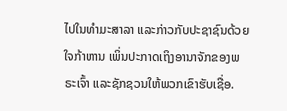ໄປໃນທຳມະສາລາ ແລະກ່າວກັບປະຊາຊົນດ້ວຍໃຈກ້າຫານ ເພິ່ນປະກາດເຖິງອານາຈັກຂອງພຣະເຈົ້າ ແລະຊັກຊວນໃຫ້ພວກເຂົາຮັບເຊື່ອ.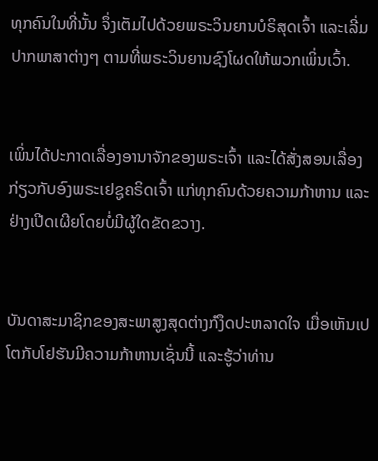ທຸກຄົນໃນທີ່ນັ້ນ ຈຶ່ງເຕັມໄປດ້ວຍພຣະວິນຍານບໍຣິສຸດເຈົ້າ ແລະເລີ່ມປາກພາສາຕ່າງໆ ຕາມທີ່ພຣະວິນຍານຊົງໂຜດໃຫ້ພວກເພິ່ນເວົ້າ.


ເພິ່ນໄດ້ປະກາດເລື່ອງອານາຈັກຂອງພຣະເຈົ້າ ແລະໄດ້ສັ່ງສອນເລື່ອງກ່ຽວກັບອົງພຣະເຢຊູຄຣິດເຈົ້າ ແກ່ທຸກຄົນດ້ວຍຄວາມກ້າຫານ ແລະຢ່າງເປີດເຜີຍໂດຍບໍ່ມີຜູ້ໃດຂັດຂວາງ.


ບັນດາສະມາຊິກຂອງສະພາສູງສຸດຕ່າງກໍງຶດປະຫລາດໃຈ ເມື່ອເຫັນເປໂຕກັບໂຢຮັນມີຄວາມກ້າຫານເຊັ່ນນີ້ ແລະຮູ້ວ່າທ່ານ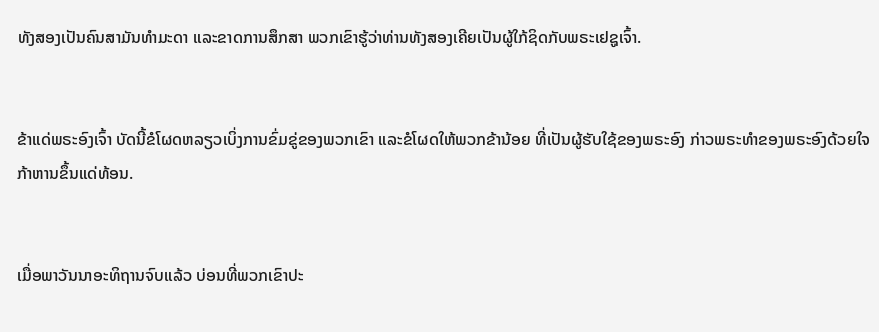ທັງສອງເປັນຄົນສາມັນທຳມະດາ ແລະຂາດການສຶກສາ ພວກເຂົາຮູ້ວ່າທ່ານທັງສອງເຄີຍເປັນຜູ້ໃກ້ຊິດກັບພຣະເຢຊູເຈົ້າ.


ຂ້າແດ່ພຣະອົງເຈົ້າ ບັດນີ້ຂໍໂຜດຫລຽວເບິ່ງການຂົ່ມຂູ່ຂອງພວກເຂົາ ແລະຂໍໂຜດໃຫ້ພວກຂ້ານ້ອຍ ທີ່ເປັນຜູ້ຮັບໃຊ້ຂອງພຣະອົງ ກ່າວພຣະທຳຂອງພຣະອົງດ້ວຍໃຈກ້າຫານຂຶ້ນແດ່ທ້ອນ.


ເມື່ອພາວັນນາອະທິຖານຈົບແລ້ວ ບ່ອນທີ່ພວກເຂົາປະ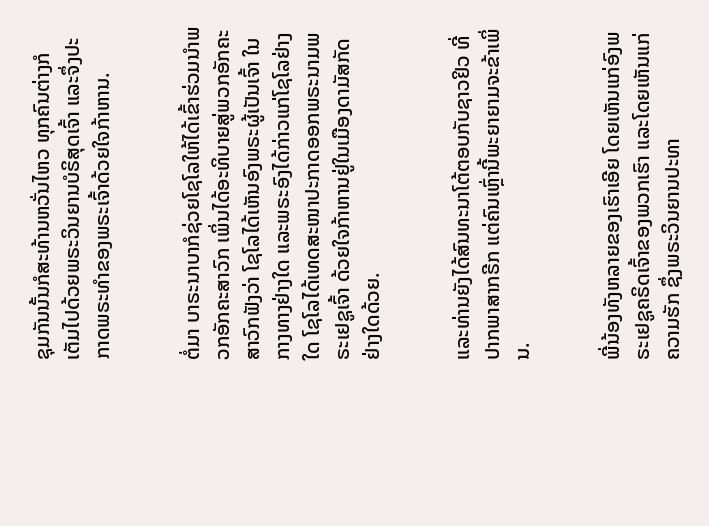ຊຸມກັນນັ້ນກໍສະທ້ານຫວັ່ນໄຫວ ທຸກຄົນຕ່າງກໍເຕັມໄປດ້ວຍພຣະວິນຍານບໍຣິສຸດເຈົ້າ ແລະຈຶ່ງປະກາດພຣະທຳຂອງພຣະເຈົ້າດ້ວຍໃຈກ້າຫານ.


ຕໍ່ມາ ບາຣະນາບາກໍຊ່ວຍໂຊໂລໃຫ້ໄດ້ເຂົ້າຮ່ວມນຳພວກອັກຄະສາວົກ ເພິ່ນໄດ້ອະທິບາຍສູ່ພວກອັກຄະສາວົກຟັງວ່າ ໂຊໂລໄດ້ເຫັນອົງພຣະຜູ້ເປັນເຈົ້າ ໃນກາງທາງຢ່າງໃດ ແລະພຣະອົງໄດ້ກ່າວແກ່ໂຊໂລຢ່າງໃດ ໂຊໂລໄດ້ເທດສະໜາປະກາດອອກພຣະນາມພຣະເຢຊູເຈົ້າ ດ້ວຍໃຈກ້າຫານຢູ່ໃນເມືອງດາມັສກັດຢ່າງໃດດ້ວຍ.


ແລະທ່ານຍັງໄດ້ສົນທະນາໂຕ້ຕອບກັບຊາວຢິວ ທີ່ປາກພາສາກຣີກ ແຕ່ຄົນເຫຼົ່ານີ້ພະຍາຍາມຈະຂ້າເພິ່ນ.


ພີ່ນ້ອງທັງຫລາຍຂອງເຮົາເອີຍ ໂດຍເຫັນແກ່ອົງພຣະເຢຊູຄຣິດເຈົ້າຂອງພວກເຮົາ ແລະໂດຍເຫັນແກ່ຄວາມຮັກ ຊຶ່ງພຣະວິນຍານປະທາ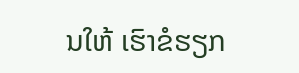ນໃຫ້ ເຮົາຂໍຮຽກ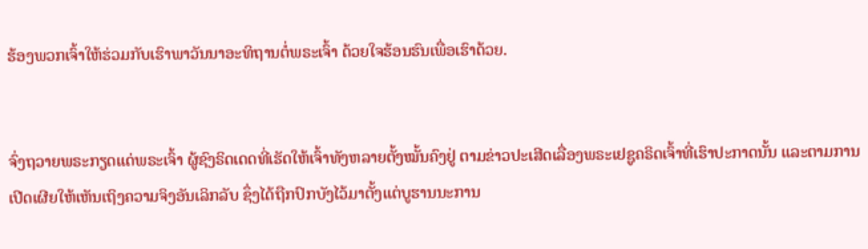ຮ້ອງພວກເຈົ້າໃຫ້ຮ່ວມກັບເຮົາພາວັນນາອະທິຖານຕໍ່ພຣະເຈົ້າ ດ້ວຍໃຈຮ້ອນຮົນເພື່ອເຮົາດ້ວຍ.


ຈົ່ງຖວາຍພຣະກຽດແດ່ພຣະເຈົ້າ ຜູ້ຊົງຣິດເດດທີ່ເຮັດໃຫ້ເຈົ້າທັງຫລາຍຕັ້ງໝັ້ນຄົງຢູ່ ຕາມຂ່າວປະເສີດເລື່ອງພຣະເຢຊູຄຣິດເຈົ້າທີ່ເຮົາປະກາດນັ້ນ ແລະຕາມການເປີດເຜີຍໃຫ້ເຫັນເຖິງຄວາມຈິງອັນເລິກລັບ ຊຶ່ງໄດ້ຖືກປົກບັງໄວ້ມາຕັ້ງແຕ່ບູຮານນະການ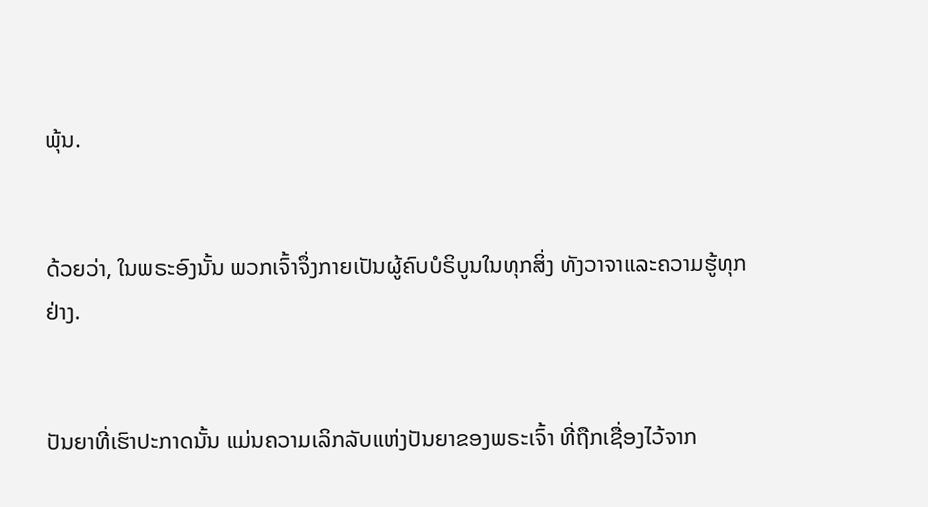ພຸ້ນ.


ດ້ວຍວ່າ, ໃນພຣະອົງນັ້ນ ພວກເຈົ້າຈຶ່ງກາຍເປັນຜູ້ຄົບບໍຣິບູນໃນທຸກສິ່ງ ທັງວາຈາແລະຄວາມຮູ້ທຸກຢ່າງ.


ປັນຍາທີ່ເຮົາປະກາດນັ້ນ ແມ່ນຄວາມເລິກລັບແຫ່ງປັນຍາຂອງພຣະເຈົ້າ ທີ່ຖືກເຊື່ອງໄວ້ຈາກ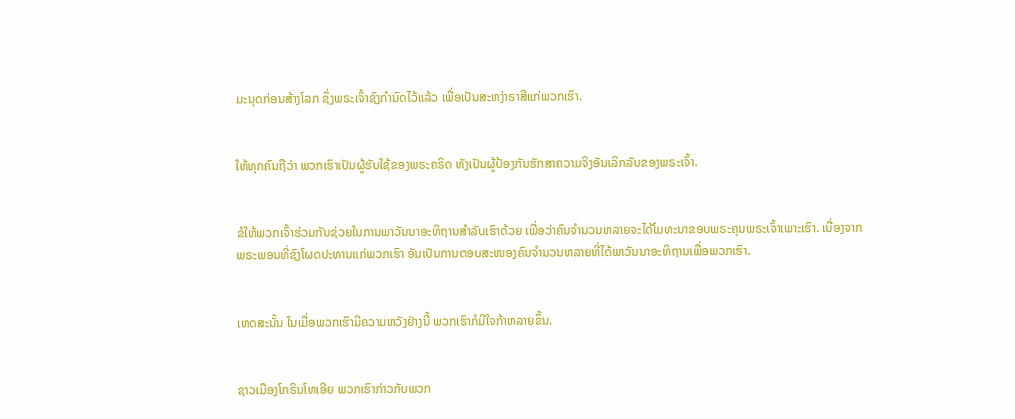ມະນຸດກ່ອນສ້າງໂລກ ຊຶ່ງພຣະເຈົ້າຊົງກຳນົດໄວ້ແລ້ວ ເພື່ອເປັນສະຫງ່າຣາສີແກ່ພວກເຮົາ.


ໃຫ້ທຸກຄົນຖືວ່າ ພວກເຮົາເປັນຜູ້ຮັບໃຊ້ຂອງພຣະຄຣິດ ທັງເປັນຜູ້ປ້ອງກັນຮັກສາຄວາມຈິງອັນເລິກລັບຂອງພຣະເຈົ້າ.


ຂໍໃຫ້ພວກເຈົ້າຮ່ວມກັນຊ່ວຍໃນການພາວັນນາອະທິຖານສຳລັບເຮົາດ້ວຍ ເພື່ອວ່າຄົນຈຳນວນຫລາຍຈະໄດ້ໂມທະນາຂອບພຣະຄຸນພຣະເຈົ້າເພາະເຮົາ. ເນື່ອງຈາກພຣະພອນທີ່ຊົງໂຜດປະທານແກ່ພວກເຮົາ ອັນເປັນການຕອບສະໜອງຄົນຈຳນວນຫລາຍທີ່ໄດ້ພາວັນນາອະທິຖານເພື່ອພວກເຮົາ.


ເຫດສະນັ້ນ ໃນເມື່ອພວກເຮົາມີຄວາມຫວັງຢ່າງນີ້ ພວກເຮົາກໍມີໃຈກ້າຫລາຍຂຶ້ນ.


ຊາວເມືອງໂກຣິນໂທເອີຍ ພວກເຮົາກ່າວກັບພວກ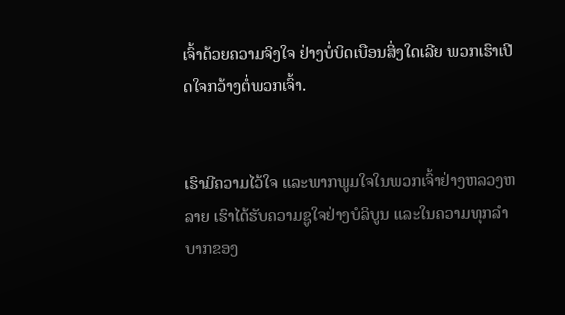ເຈົ້າດ້ວຍຄວາມຈິງໃຈ ຢ່າງບໍ່ບິດເບືອນສິ່ງໃດເລີຍ ພວກເຮົາເປີດໃຈກວ້າງຕໍ່ພວກເຈົ້າ.


ເຮົາມີຄວາມໄວ້ໃຈ ແລະພາກພູມໃຈໃນພວກເຈົ້າຢ່າງຫລວງຫລາຍ ເຮົາໄດ້ຮັບຄວາມຊູໃຈຢ່າງບໍລິບູນ ແລະໃນຄວາມທຸກລຳບາກຂອງ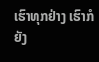ເຮົາທຸກຢ່າງ ເຮົາກໍຍັງ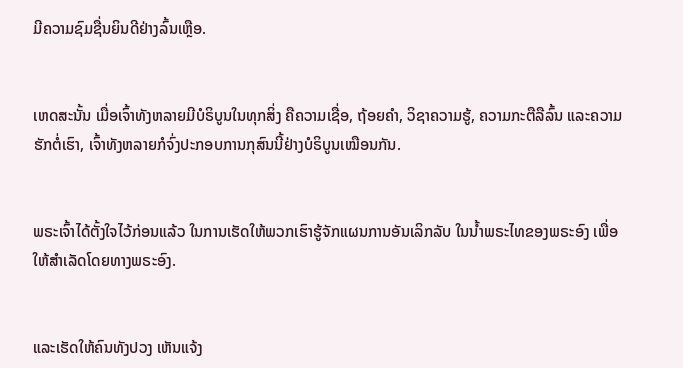ມີຄວາມຊົມຊື່ນຍິນດີຢ່າງລົ້ນເຫຼືອ.


ເຫດສະນັ້ນ ເມື່ອເຈົ້າທັງຫລາຍມີບໍຣິບູນໃນທຸກສິ່ງ ຄືຄວາມເຊື່ອ, ຖ້ອຍຄຳ, ວິຊາຄວາມຮູ້, ຄວາມກະຕືລືລົ້ນ ແລະຄວາມຮັກຕໍ່ເຮົາ, ເຈົ້າທັງຫລາຍກໍຈົ່ງປະກອບການກຸສົນນີ້ຢ່າງບໍຣິບູນເໝືອນກັນ.


ພຣະເຈົ້າໄດ້ຕັ້ງໃຈໄວ້ກ່ອນແລ້ວ ໃນການເຮັດໃຫ້ພວກເຮົາຮູ້ຈັກແຜນການອັນເລິກລັບ ໃນນໍ້າພຣະໄທຂອງພຣະອົງ ເພື່ອໃຫ້ສຳເລັດໂດຍທາງພຣະອົງ.


ແລະເຮັດໃຫ້ຄົນທັງປວງ ເຫັນແຈ້ງ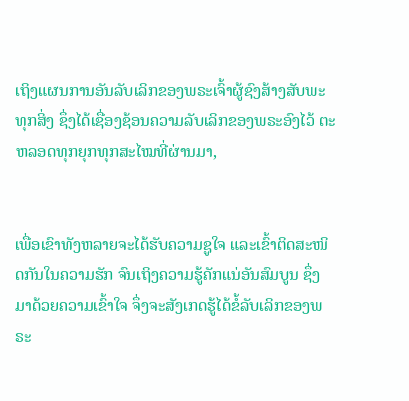ເຖິງແຜນການອັນລັບເລິກຂອງພຣະເຈົ້າຜູ້ຊົງສ້າງສັບພະທຸກສິ່ງ ຊຶ່ງໄດ້ເຊື່ອງຊ້ອນຄວາມລັບເລິກຂອງພຣະອົງໄວ້ ຕະຫລອດທຸກຍຸກທຸກສະໄໝທີ່ຜ່ານມາ,


ເພື່ອເຂົາທັງຫລາຍຈະໄດ້ຮັບຄວາມຊູໃຈ ແລະເຂົ້າຕິດສະໜິດກັນໃນຄວາມຮັກ ຈົນເຖິງຄວາມຮູ້ຄັກແນ່ອັນສົມບູນ ຊຶ່ງມາດ້ວຍຄວາມເຂົ້າໃຈ ຈຶ່ງຈະສັງເກດຮູ້ໄດ້ຂໍ້ລັບເລິກຂອງພຣະ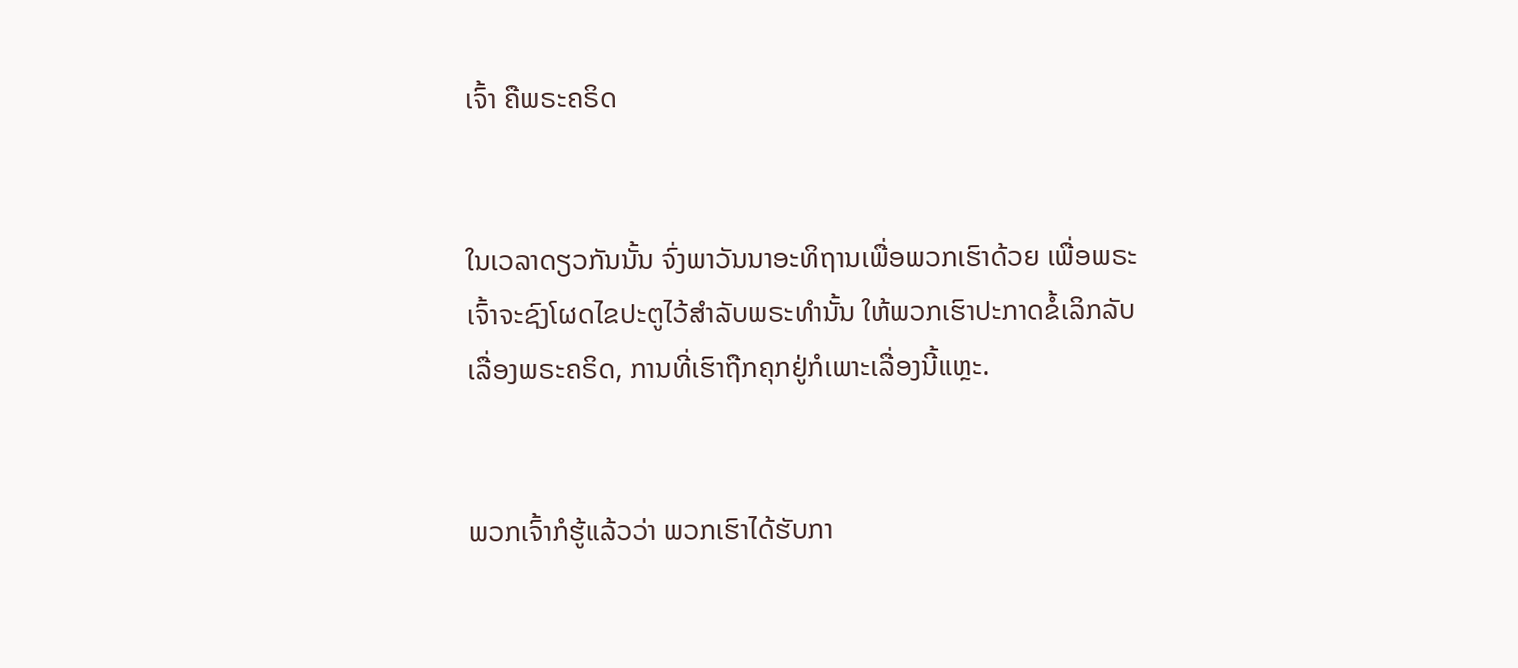ເຈົ້າ ຄືພຣະຄຣິດ


ໃນເວລາດຽວກັນນັ້ນ ຈົ່ງພາວັນນາອະທິຖານເພື່ອພວກເຮົາດ້ວຍ ເພື່ອພຣະເຈົ້າຈະຊົງໂຜດໄຂປະຕູໄວ້ສຳລັບພຣະທຳນັ້ນ ໃຫ້ພວກເຮົາປະກາດຂໍ້ເລິກລັບເລື່ອງພຣະຄຣິດ, ການທີ່ເຮົາຖືກຄຸກຢູ່ກໍເພາະເລື່ອງນີ້ແຫຼະ.


ພວກເຈົ້າກໍຮູ້ແລ້ວວ່າ ພວກເຮົາໄດ້ຮັບກາ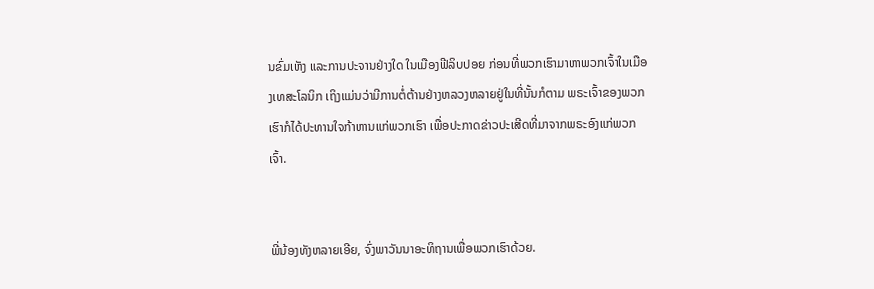ນຂົ່ມເຫັງ ແລະການປະຈານຢ່າງໃດ ໃນເມືອງຟີລິບປອຍ ກ່ອນທີ່ພວກເຮົາມາຫາພວກເຈົ້າໃນເມືອງເທສະໂລນິກ ເຖິງແມ່ນວ່າມີການຕໍ່ຕ້ານຢ່າງຫລວງຫລາຍຢູ່ໃນທີ່ນັ້ນກໍຕາມ ພຣະເຈົ້າຂອງພວກເຮົາກໍໄດ້ປະທານໃຈກ້າຫານແກ່ພວກເຮົາ ເພື່ອປະກາດຂ່າວປະເສີດທີ່ມາຈາກພຣະອົງແກ່ພວກເຈົ້າ.


ພີ່ນ້ອງທັງຫລາຍເອີຍ, ຈົ່ງພາວັນນາອະທິຖານເພື່ອພວກເຮົາດ້ວຍ.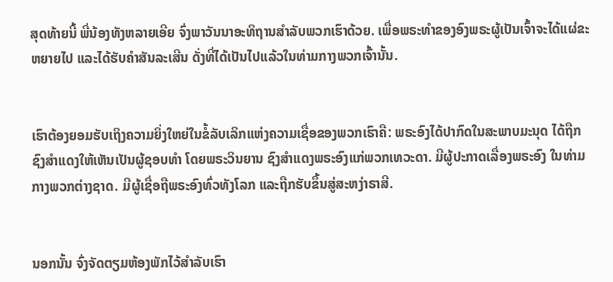ສຸດທ້າຍນີ້ ພີ່ນ້ອງທັງຫລາຍເອີຍ ຈົ່ງພາວັນນາອະທິຖານສຳລັບພວກເຮົາດ້ວຍ. ເພື່ອພຣະທຳຂອງອົງພຣະຜູ້ເປັນເຈົ້າຈະໄດ້ແຜ່ຂະຫຍາຍໄປ ແລະໄດ້ຮັບຄຳສັນລະເສີນ ດັ່ງທີ່ໄດ້ເປັນໄປແລ້ວໃນທ່າມກາງພວກເຈົ້ານັ້ນ.


ເຮົາຕ້ອງຍອມຮັບເຖິງຄວາມຍິ່ງໃຫຍ່ໃນຂໍ້ລັບເລິກແຫ່ງຄວາມເຊື່ອຂອງພວກເຮົາຄື: ພຣະອົງໄດ້ປາກົດໃນສະພາບມະນຸດ ໄດ້ຖືກຊົງສຳແດງໃຫ້ເຫັນເປັນຜູ້ຊອບທຳ ໂດຍພຣະວິນຍານ ຊົງສຳແດງພຣະອົງແກ່ພວກເທວະດາ. ມີຜູ້ປະກາດເລື່ອງພຣະອົງ ໃນທ່າມກາງພວກຕ່າງຊາດ. ມີຜູ້ເຊື່ອຖືພຣະອົງທົ່ວທັງໂລກ ແລະຖືກຮັບຂຶ້ນສູ່ສະຫງ່າຣາສີ.


ນອກນັ້ນ ຈົ່ງຈັດຕຽມຫ້ອງພັກໄວ້ສຳລັບເຮົາ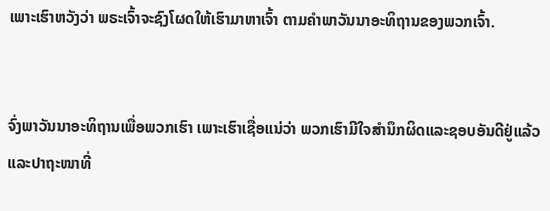ເພາະເຮົາຫວັງວ່າ ພຣະເຈົ້າຈະຊົງໂຜດໃຫ້ເຮົາມາຫາເຈົ້າ ຕາມຄຳພາວັນນາອະທິຖານຂອງພວກເຈົ້າ.


ຈົ່ງພາວັນນາອະທິຖານເພື່ອພວກເຮົາ ເພາະເຮົາເຊື່ອແນ່ວ່າ ພວກເຮົາມີໃຈສຳນຶກຜິດແລະຊອບອັນດີຢູ່ແລ້ວ ແລະປາຖະໜາທີ່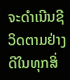ຈະດຳເນີນຊີວິດຕາມຢ່າງດີໃນທຸກສິ່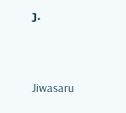ງ.


Jiwasaru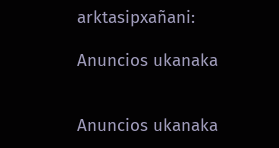arktasipxañani:

Anuncios ukanaka


Anuncios ukanaka